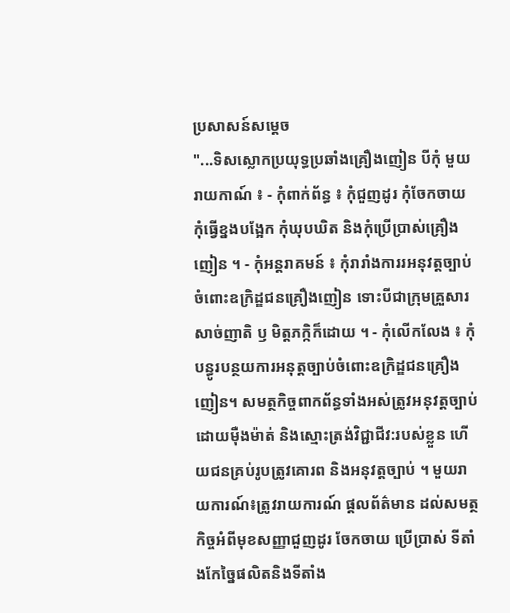ប្រសាសន៍សម្តេច
"...ទិសស្លោកប្រយុទ្ធប្រឆាំងគ្រឿងញៀន បីកុំ មួយរាយកាណ៍ ៖ - កុំពាក់ព័ន្ធ ៖ កុំជួញដូរ កុំចែកចាយ កុំធ្វើខ្នងបង្អែក កុំឃុបឃិត និងកុំប្រើប្រាស់គ្រឿងញៀន ។ - កុំអន្តរាគមន៍ ៖ កុំរារាំងការរអនុវត្តច្បាប់ចំពោះឧក្រិដ្ឌជនគ្រឿងញៀន ទោះបីជាក្រុមគ្រួសារ សាច់ញាតិ ឫ មិត្តភក្កិក៏ដោយ ។ - កុំលើកលែង ៖ កុំបន្ធូរបន្ថយការអនុត្តច្បាប់ចំពោះឧក្រិដ្ឌជនគ្រឿងញៀន។ សមត្ថកិច្ចពាកព័ន្ធទាំងអស់ត្រូវអនុវត្តច្បាប់ដោយមុឺងម៉ាត់ និងស្មោះត្រង់វិជ្ជាជីវ:របស់ខ្លួន ហើយជនគ្រប់រូបត្រូវគោរព និងអនុវត្តច្បាប់ ។ មួយរាយការណ៍៖ត្រូវរាយការណ៍ ផ្តលព័ត៌មាន ដល់សមត្ថកិច្ចអំពីមុខសញ្ញាជួញដូរ ចែកចាយ ប្រើប្រាស់ ទីតាំងកែច្នៃផលិតនិងទីតាំង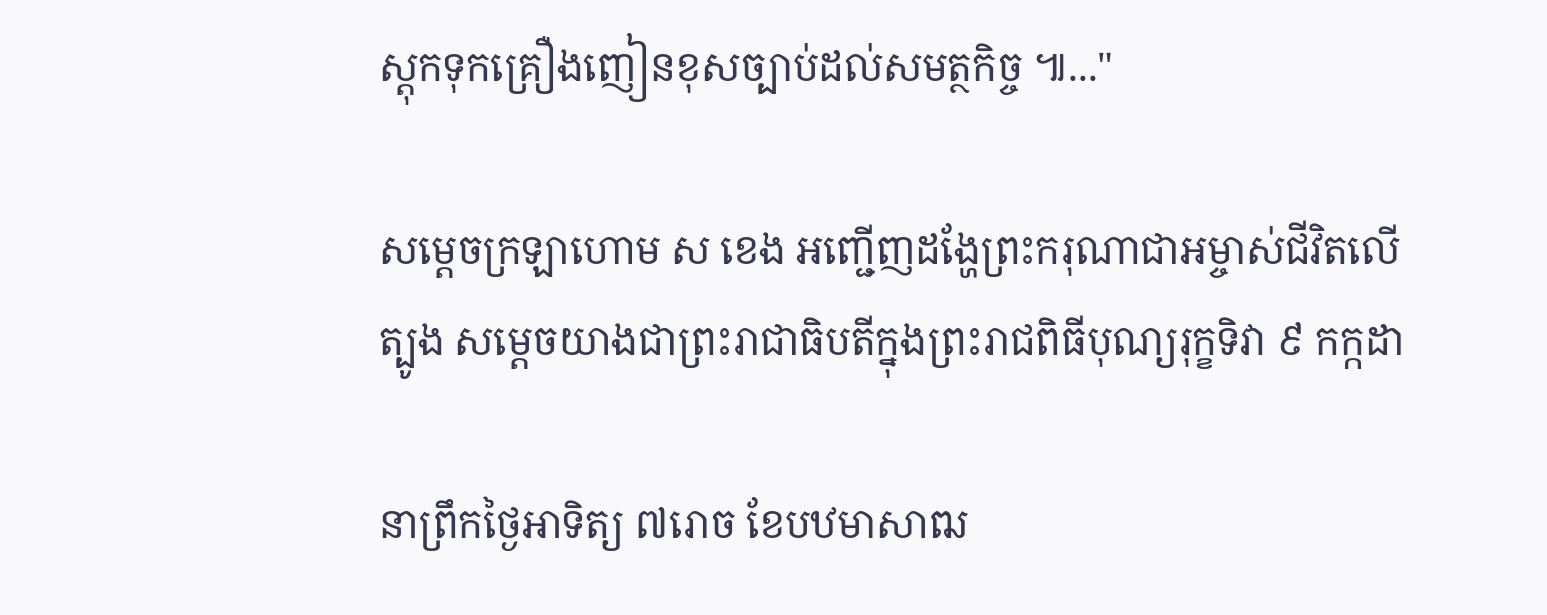ស្តុកទុកគ្រឿងញៀនខុសច្បាប់ដល់សមត្ថកិច្ច ៕..."

សម្តេចក្រឡាហោម ស ខេង អញ្ជើញដង្ហែព្រះករុណាជាអម្ចាស់ជីវិតលើត្បូង សម្ដេចយាងជាព្រះរាជាធិបតីក្នុងព្រះរាជពិធីបុណ្យរុក្ខទិវា ៩ កក្កដា

នាព្រឹកថ្ងៃអាទិត្យ ៧រោច ខែបឋមាសាឍ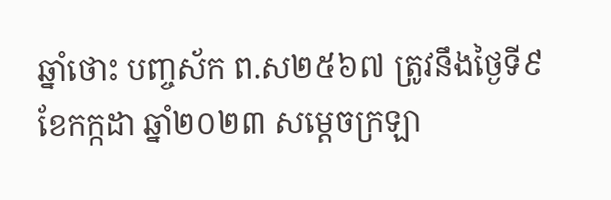ឆ្នាំថោះ បញ្ចស័ក ព.ស២៥៦៧ ត្រូវនឹងថ្ងៃទី៩ ខែកក្កដា ឆ្នាំ២០២៣ សម្តេចក្រឡា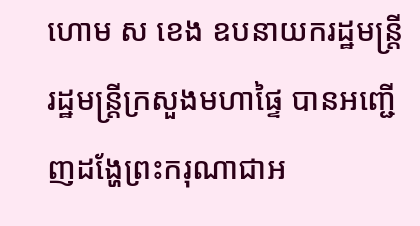ហោម ស ខេង ឧបនាយករដ្ឋមន្ត្រី រដ្ឋមន្ត្រីក្រសួងមហាផ្ទៃ បានអញ្ជើញដង្ហែព្រះករុណាជាអ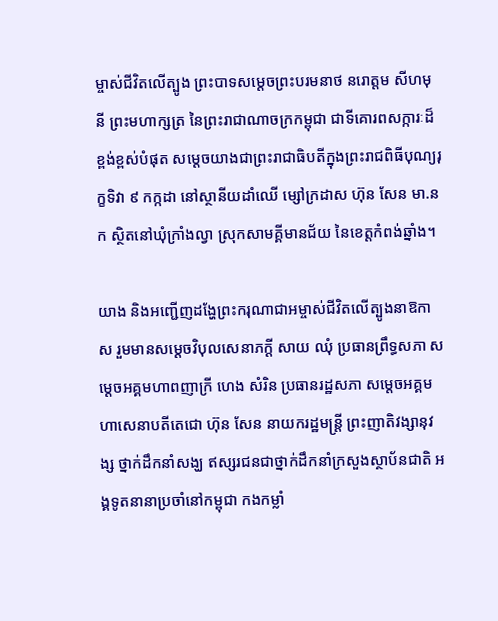ម្ចាស់ជីវិតលើត្បូង ព្រះបាទសម្ដេចព្រះបរមនាថ នរោត្តម សីហមុនី ព្រះមហាក្សត្រ នៃព្រះរាជាណាចក្រកម្ពុជា ជាទីគោរពសក្ការៈដ៏ខ្ពង់ខ្ពស់បំផុត សម្ដេចយាងជាព្រះរាជាធិបតីក្នុងព្រះរាជពិធីបុណ្យរុក្ខទិវា ៩ កក្កដា នៅស្ថានីយដាំឈើ ម្សៅក្រដាស ហ៊ុន សែន មា.នក ស្ថិតនៅឃុំក្រាំងល្វា ស្រុកសាមគ្គីមានជ័យ នៃខេត្តកំពង់ឆ្នាំង។

យាង និងអញ្ជើញដង្ហែព្រះករុណាជាអម្ចាស់ជីវិតលើត្បូងនាឱកាស រួមមានសម្ដេចវិបុលសេនាភក្ដី សាយ ឈុំ ប្រធានព្រឹទ្ធសភា សម្ដេចអគ្គមហាពញាក្រី ហេង សំរិន ប្រធានរដ្ឋសភា សម្ដេចអគ្គមហាសេនាបតីតេជោ ហ៊ុន សែន នាយករដ្ឋមន្ត្រី ព្រះញាតិវង្សានុវង្ស ថ្នាក់ដឹកនាំសង្ឃ ឥស្សរជនជាថ្នាក់ដឹកនាំក្រសួងស្ថាប័នជាតិ អង្គទូតនានាប្រចាំនៅកម្ពុជា កងកម្លាំ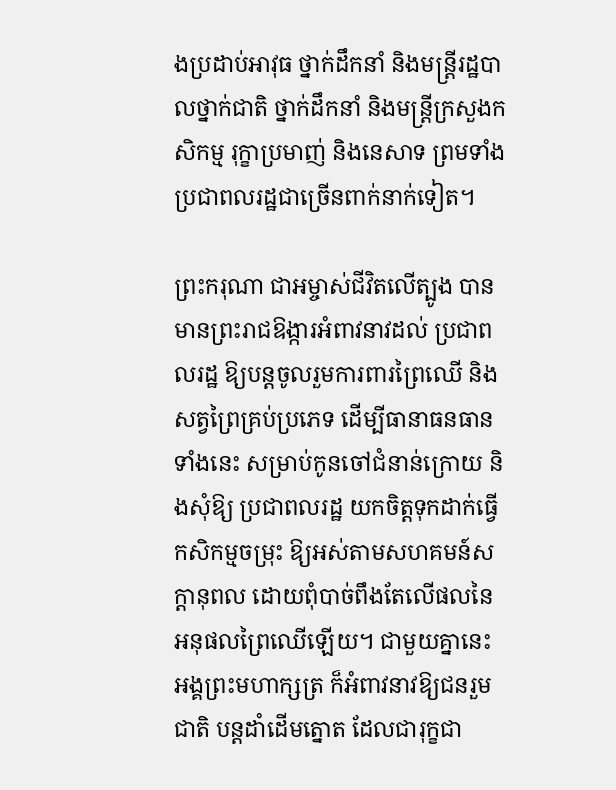ងប្រដាប់អាវុធ ថ្នាក់ដឹកនាំ និងមន្ត្រីរដ្ឋបាលថ្នាក់ជាតិ ថ្នាក់ដឹកនាំ និងមន្រ្តីក្រសួងកសិកម្ម រុក្ខាប្រមាញ់ និងនេសាទ ព្រមទាំងប្រជាពលរដ្ឋជាច្រើនពាក់នាក់ទៀត។

ព្រះករុណា ជាអម្ចាស់ជីវិតលើត្បូង បានមានព្រះរាជឱង្ការអំពាវនាវដល់ ប្រជាពលរដ្ឋ ឱ្យបន្តចូលរួមការពារព្រៃឈើ និងសត្វព្រៃគ្រប់ប្រភេទ ដើម្បីធានាធនធានទាំងនេះ សម្រាប់កូនចៅជំនាន់ក្រោយ និងសុំឱ្យ ប្រជាពលរដ្ឋ យកចិត្តទុកដាក់ធ្វើកសិកម្មចម្រុះ ឱ្យអស់តាមសហគមន៍សក្តានុពល ដោយពុំបាច់ពឹងតែលើផលនៃអនុផលព្រៃឈើឡើយ។ ជាមួយគ្នានេះ អង្គព្រះមហាក្សត្រ ក៏អំពាវនាវឱ្យជនរួមជាតិ បន្តដាំដើមត្នោត ដែលជារុក្ខជា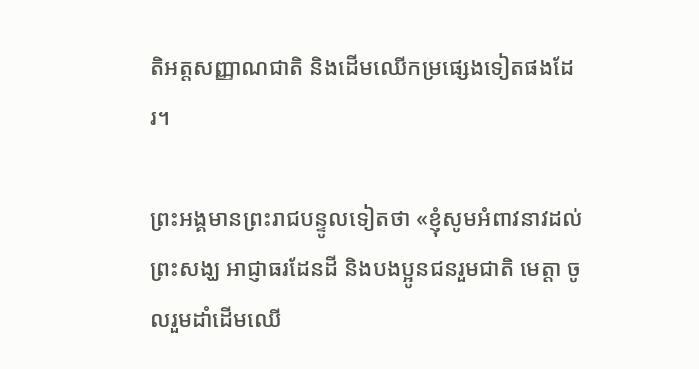តិអត្តសញ្ញាណជាតិ និងដើមឈើកម្រផ្សេងទៀតផងដែរ។

ព្រះអង្គមានព្រះរាជបន្ទូលទៀតថា «ខ្ញុំសូមអំពាវនាវដល់ព្រះសង្ឃ អាជ្ញាធរដែនដី និងបងប្អូនជនរួមជាតិ មេត្តា ចូលរួមដាំដើមឈើ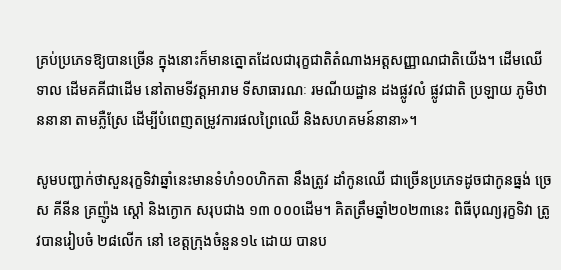គ្រប់ប្រភេទឱ្យបានច្រើន ក្នុងនោះក៏មានត្នោតដែលជារុក្ខជាតិតំណាងអត្តសញ្ញាណជាតិយើង។ ដើមឈើទាល ដើមគគីជាដើម នៅតាមទីវត្តអារាម ទីសាធារណៈ រមណីយដ្ឋាន ដងផ្លូវលំ ផ្លូវជាតិ ប្រឡាយ ភូមិឋាននានា តាមភ្លឺស្រែ ដើម្បីបំពេញតម្រូវការផលព្រៃឈើ និងសហគមន៍នានា»។

សូមបញ្ជាក់ថាសួនរុក្ខទិវាឆ្នាំនេះមានទំហំ១០ហិកតា នឹងត្រូវ ដាំកូនឈើ ជាច្រើនប្រភេទដូចជាកូនធ្នង់ ច្រេស គីនីន គ្រញ៉ូង ស្តៅ និងក្ងោក សរុបជាង ១៣ ០០០ដើម។ គិតត្រឹមឆ្នាំ២០២៣នេះ ពិធីបុណ្យរុក្ខទិវា ត្រូវបានរៀបចំ ២៨លើក នៅ ខេត្តក្រុងចំនួន១៤ ដោយ បានប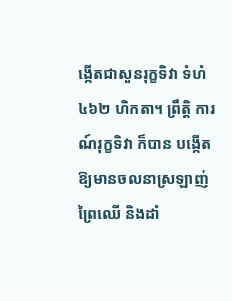ង្កើតជាសួនរុក្ខទិវា ទំហំ ៤៦២ ហិកតា។ ព្រឹត្តិ ការណ៍រុក្ខទិវា ក៏បាន បង្កើត ឱ្យមានចលនាស្រឡាញ់ព្រៃឈើ និងដាំ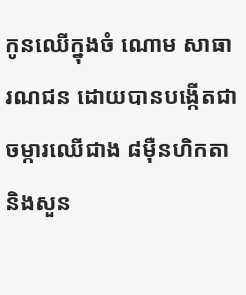កូនឈើក្នុងចំ ណោម សាធារណជន ដោយបានបង្កើតជាចម្ការឈើជាង ៨ម៉ឺនហិកតា និងសួន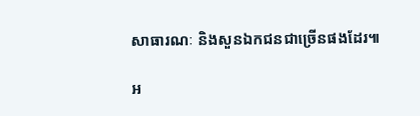សាធារណៈ និងសួនឯកជនជាច្រើនផងដែរ៕

អ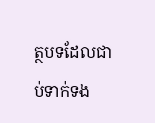ត្ថបទដែលជាប់ទាក់ទង